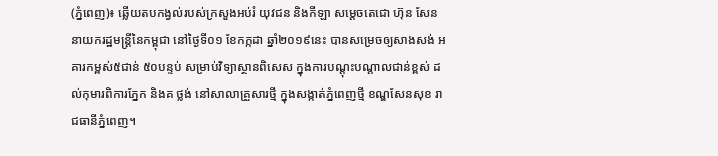(ភ្នំពេញ)៖ ឆ្លើយតបកង្វល់របស់ក្រសួងអប់រំ យុវជន និងកីឡា សម្តេចតេជោ ហ៊ុន សែន នាយករដ្ឋមន្ដ្រីនៃកម្ពុជា នៅថ្ងៃទី០១ ខែកក្កដា ឆ្នាំ២០១៩នេះ បានសម្រេចឲ្យសាងសង់ អគារកម្ពស់៥ជាន់ ៥០បន្ទប់ សម្រាប់វិទ្យាស្ថានពិសេស ក្នុងការបណ្តុះបណ្តាលជាន់ខ្ពស់ ដល់កុមារពិការភ្នែក និងគ ថ្លង់ នៅសាលាគ្រួសារថ្មី ក្នុងសង្កាត់ភ្នំពេញថ្មី ខណ្ឌសែនសុខ រាជធានីភ្នំពេញ។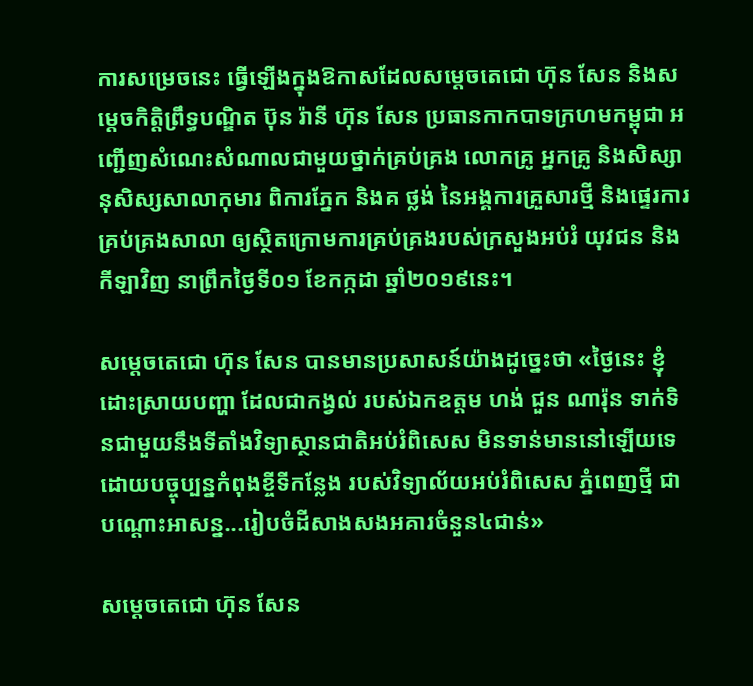ការសម្រេចនេះ ធ្វើឡើងក្នុងឱកាសដែលសម្ដេចតេជោ ហ៊ុន សែន និងសម្តេចកិត្តិព្រឹទ្ធបណ្ឌិត ប៊ុន រ៉ានី ហ៊ុន សែន ប្រធានកាកបាទក្រហមកម្ពុជា អញ្ជើញសំណេះសំណាលជាមួយថ្នាក់គ្រប់គ្រង លោកគ្រូ អ្នកគ្រូ និងសិស្សានុសិស្សសាលាកុមារ ពិការភ្នែក និងគ ថ្លង់ នៃអង្គការគ្រួសារថ្មី និងផ្ទេរការគ្រប់គ្រងសាលា ឲ្យស្ថិតក្រោមការគ្រប់គ្រងរបស់ក្រសួងអប់រំ យុវជន និងកីឡាវិញ នាព្រឹកថ្ងៃទី០១ ខែកក្កដា ឆ្នាំ២០១៩នេះ។

សម្ដេចតេជោ ហ៊ុន សែន បានមានប្រសាសន៍យ៉ាងដូច្នេះថា «ថ្ងៃនេះ ខ្ញុំដោះស្រាយបញ្ហា ដែលជាកង្វល់ របស់ឯកឧត្ដម ហង់ ជួន ណារ៉ុន ទាក់ទិនជាមួយនឹងទីតាំងវិទ្យាស្ថានជាតិអប់រំពិសេស មិនទាន់មាននៅឡើយទេ ដោយបច្ចុប្បន្នកំពុងខ្ចីទីកន្លែង របស់វិទ្យាល័យអប់រំពិសេស ភ្នំពេញថ្មី ជាបណ្ដោះអាសន្ន...រៀបចំដីសាងសងអគារចំនួន៤ជាន់»

សម្ដេចតេជោ ហ៊ុន សែន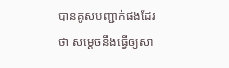បានគូសបញ្ជាក់ផងដែរថា សម្ដេចនឹងធ្វើឲ្យសា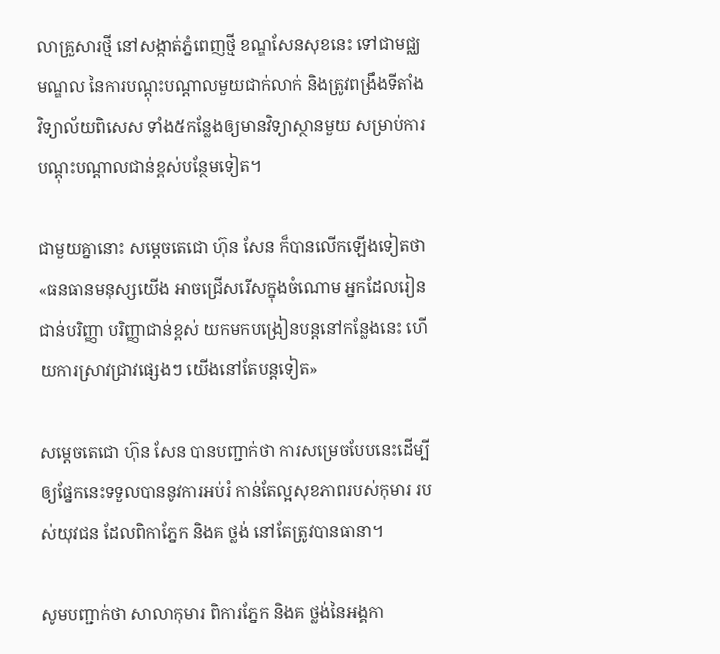លាគ្រួសារថ្មី នៅសង្កាត់ភ្នំពេញថ្មី ខណ្ឌសែនសុខនេះ ទៅជាមជ្ឈមណ្ឌល នៃការបណ្ដុះបណ្ដាលមួយជាក់លាក់ និងត្រូវពង្រឹងទីតាំង វិទ្យាល័យពិសេស ទាំង៥កន្លែងឲ្យមានវិទ្យាស្ថានមួយ សម្រាប់ការបណ្ដុះបណ្ដាលជាន់ខ្ពស់បន្ថែមទៀត។

ជាមួយគ្នានោះ សម្ដេចតេជោ ហ៊ុន សែន ក៏បានលើកឡើងទៀតថា «ធនធានមនុស្សយើង អាចជ្រើសរើសក្នុងចំណោម អ្នកដែលរៀនជាន់បរិញ្ញា បរិញ្ញាជាន់ខ្ពស់ យកមកបង្រៀនបន្ដនៅកន្លែងនេះ ហើយការស្រាវជ្រាវផ្សេងៗ យើងនៅតែបន្ដទៀត»

សម្ដេចតេជោ ហ៊ុន សែន បានបញ្ជាក់ថា ការសម្រេចបែបនេះដើម្បីឲ្យផ្នែកនេះទទួលបាននូវការអប់រំ កាន់តែល្អសុខភាពរបស់កុមារ របស់យុវជន ដែលពិកាភ្នែក និងគ ថ្លង់ នៅតែត្រូវបានធានា។

សូមបញ្ជាក់ថា សាលាកុមារ ពិការភ្នែក និងគ ថ្លង់នៃអង្គកា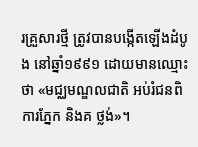រគ្រួសារថ្មី ត្រូវបានបង្កើតឡើងដំបូង នៅឆ្នាំ១៩៩១ ដោយមានឈ្មោះថា «មជ្ឈមណ្ឌលជាតិ អប់រំជនពិការភ្នែក និងគ ថ្លង់»។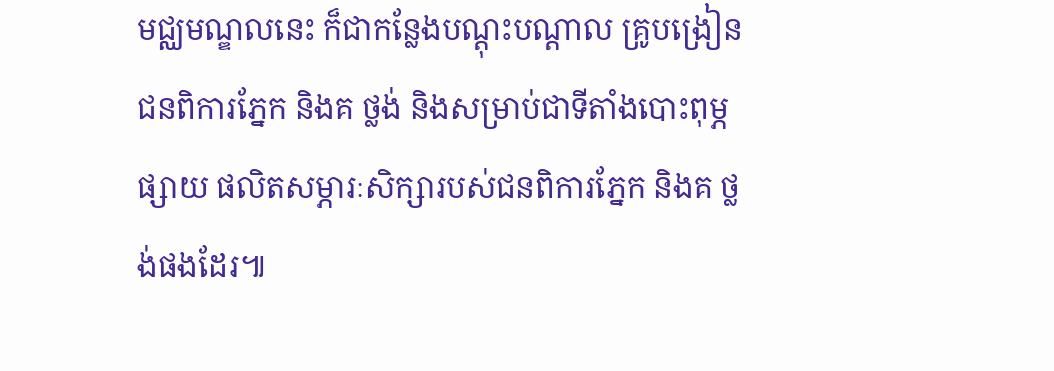មជ្ឈមណ្ឌលនេះ ក៏ជាកន្លែងបណ្តុះបណ្តាល គ្រូបង្រៀនជនពិការភ្នែក និងគ ថ្លង់ និងសម្រាប់ជាទីតាំងបោះពុម្ភផ្សាយ ផលិតសម្ភារៈសិក្សារបស់ជនពិការភ្នែក និងគ ថ្លង់ផងដែរ៕